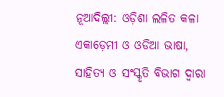ନୂଆଦିଲ୍ଲୀ: ଓଡ଼ିଶା ଲଳିତ କଳା ଏକାଡ଼େମୀ ଓ ଓଡିଆ ଭାଷା, ସାହିତ୍ୟ ଓ ସଂସ୍କୃତି ବିଭାଗ ଦ୍ଵାରା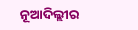ନୂଆଦିଲ୍ଲୀର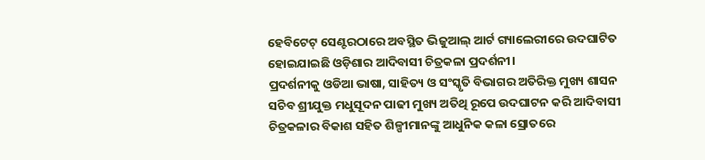ହେବିଟେଟ୍ ସେଣ୍ଟରଠାରେ ଅବସ୍ଥିତ ଭିଜୁଆଲ୍ ଆର୍ଟ ଗ୍ୟାଲେରୀରେ ଉଦଘାଟିତ ହୋଇଯାଇଛି ଓଡ଼ିଶାର ଆଦିବାସୀ ଚିତ୍ରକଳା ପ୍ରଦର୍ଶନୀ।
ପ୍ରଦର୍ଶନୀକୁ ଓଡିଆ ଭାଷା, ସାହିତ୍ୟ ଓ ସଂସ୍କୃତି ବିଭାଗର ଅତିରିକ୍ତ ମୁଖ୍ୟ ଶାସନ ସଚିବ ଶ୍ରୀଯୁକ୍ତ ମଧୁସୂଦନ ପାଢୀ ମୁଖ୍ୟ ଅତିଥି ରୂପେ ଉଦଘାଟନ କରି ଆଦିବାସୀ ଚିତ୍ରକଳାର ବିକାଶ ସହିତ ଶିଳ୍ପୀମାନଙ୍କୁ ଆଧୁନିକ କଳା ସ୍ରୋତରେ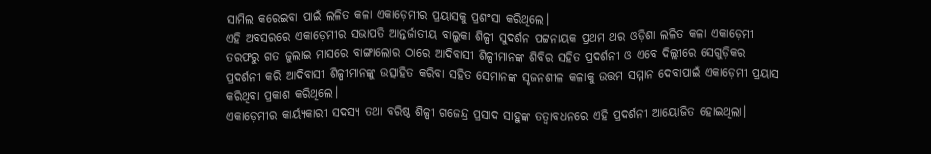ସାମିଲ କରେଇବା ପାଇଁ ଲଳିତ କଳା ଏକାଡ଼େମୀର ପ୍ରୟାସକୁ ପ୍ରଶଂସା କରିଥିଲେ।
ଏହି ଅବସରରେ ଏକାଡ଼େମୀର ସଭାପତି ଆନ୍ତର୍ଜାତୀୟ ବାଲୁକା ଶିଳ୍ପୀ ସୁଦର୍ଶନ ପଟ୍ଟନାୟକ ପ୍ରଥମ ଥର ଓଡ଼ିଶା ଲଳିତ କଳା ଏକାଡ଼େମୀ ତରଫରୁ ଗତ ଜୁଲାଇ ମାସରେ ବାଙ୍ଗାଲୋର ଠାରେ ଆଦିବାସୀ ଶିଳ୍ପୀମାନଙ୍କ ଶିବିର ସହିତ ପ୍ରଦର୍ଶନୀ ଓ ଏବେ ଦିଲ୍ଲୀରେ ସେଗୁଡ଼ିକର ପ୍ରଦର୍ଶନୀ କରି ଆଦିବାସୀ ଶିଳ୍ପୀମାନଙ୍କୁ ଉତ୍ସାହିତ କରିବା ସହିତ ସେମାନଙ୍କ ସୃଜନଶୀଳ କଳାକୁ ଉତ୍ତମ ସମ୍ମାନ ଦେବାପାଇଁ ଏକାଡ଼େମୀ ପ୍ରୟାସ କରିଥିବା ପ୍ରକାଶ କରିଥିଲେ।
ଏକାଡ଼େମୀର କାର୍ୟ୍ୟକାରୀ ସଦସ୍ୟ ତଥା ବରିଷ୍ଠ ଶିଳ୍ପୀ ଗଜେନ୍ଦ୍ର ପ୍ରସାଦ ସାହୁଙ୍କ ତତ୍ୱାବଧନରେ ଏହି ପ୍ରଦର୍ଶନୀ ଆୟୋଜିତ ହୋଇଥିଲା।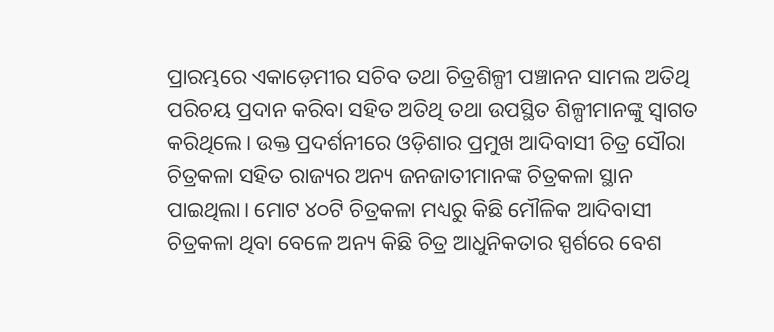ପ୍ରାରମ୍ଭରେ ଏକାଡ଼େମୀର ସଚିବ ତଥା ଚିତ୍ରଶିଳ୍ପୀ ପଞ୍ଚାନନ ସାମଲ ଅତିଥି ପରିଚୟ ପ୍ରଦାନ କରିବା ସହିତ ଅତିଥି ତଥା ଉପସ୍ଥିତ ଶିଳ୍ପୀମାନଙ୍କୁ ସ୍ଵାଗତ କରିଥିଲେ। ଉକ୍ତ ପ୍ରଦର୍ଶନୀରେ ଓଡ଼ିଶାର ପ୍ରମୁଖ ଆଦିବାସୀ ଚିତ୍ର ସୌରା ଚିତ୍ରକଳା ସହିତ ରାଜ୍ୟର ଅନ୍ୟ ଜନଜାତୀମାନଙ୍କ ଚିତ୍ରକଳା ସ୍ଥାନ ପାଇଥିଲା। ମୋଟ ୪୦ଟି ଚିତ୍ରକଳା ମଧ୍ୟରୁ କିଛି ମୌଳିକ ଆଦିବାସୀ ଚିତ୍ରକଳା ଥିବା ବେଳେ ଅନ୍ୟ କିଛି ଚିତ୍ର ଆଧୁନିକତାର ସ୍ପର୍ଶରେ ବେଶ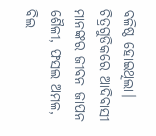ବଳିଷ୍ଠ ହୋଇଥିଲା।
ଚିତ୍ରଗୁଡିକରେ ଆଦିବାସୀ ମାନଙ୍କର ଜୀବନ ଜାପନ ଶୈଳୀ, ଫସଲ ଅମଳ, ବିଲ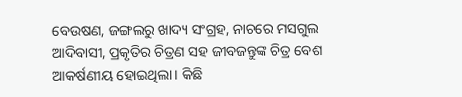ବେଉଷଣ, ଜଙ୍ଗଲରୁ ଖାଦ୍ୟ ସଂଗ୍ରହ, ନାଚରେ ମସଗୁଲ ଆଦିବାସୀ, ପ୍ରକୃତିର ଚିତ୍ରଣ ସହ ଜୀବଜନ୍ତୁଙ୍କ ଚିତ୍ର ବେଶ ଆକର୍ଷଣୀୟ ହୋଇଥିଲା। କିଛି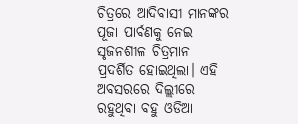ଚିତ୍ରରେ ଆଦିବାସୀ ମାନଙ୍କର ପୂଜା ପାର୍ବଣକୁ ନେଇ ସୃଜନଶୀଳ ଚିତ୍ରମାନ ପ୍ରଦର୍ଶିତ ହୋଇଥିଲା। ଏହି ଅବସରରେ ଦିଲ୍ଲୀରେ ରହୁଥିବା ବହୁ ଓଡିଆ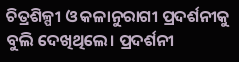ଚିତ୍ରଶିଳ୍ପୀ ଓ କଳାନୁରାଗୀ ପ୍ରଦର୍ଶନୀକୁ ବୁଲି ଦେଖିଥିଲେ। ପ୍ରଦର୍ଶନୀ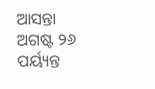ଆସନ୍ତା ଅଗଷ୍ଟ ୨୬ ପର୍ୟ୍ୟନ୍ତ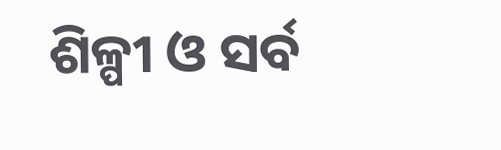ଶିଳ୍ପୀ ଓ ସର୍ବ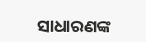ସାଧାରଣଙ୍କ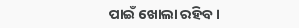ପାଇଁ ଖୋଲା ରହିବ।